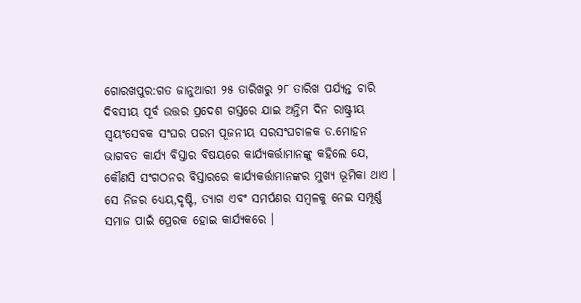ଗୋରଖପୁର:ଗତ ଜାନୁଆରୀ ୨୫ ତାରିଖରୁ ୨୮ ତାରିଖ ପର୍ଯ୍ୟନ୍ତ ଚାରି ଦିବସୀୟ ପୂର୍ବ ଉତ୍ତର ପ୍ରଦେଶ ଗସ୍ତରେ ଯାଇ ଅନ୍ତିମ ଦିନ ରାଷ୍ଟ୍ରୀୟ ସ୍ୱୟଂସେବକ ସଂଘର ପରମ ପୂଜନୀୟ ସରସଂଘଚାଳକ ଡ.ମୋହନ ଭାଗବତ କାର୍ଯ୍ୟ ବିସ୍ତାର ବିଷୟରେ କାର୍ଯ୍ୟକର୍ତ୍ତାମାନଙ୍କୁ କହିଲେ ଯେ,
କୌଣସି ସଂଗଠନର ବିସ୍ତାରରେ କାର୍ଯ୍ୟକର୍ତ୍ତାମାନଙ୍କର ମୁଖ୍ୟ ଭୂମିକା ଥାଏ । ସେ ନିଜର ଧ୍ୟେୟ,ଦୃଷ୍ଟି, ତ୍ୟାଗ ଏବଂ ସମର୍ପଣର ସମ୍ବଳକୁ ନେଇ ସମ୍ପୂର୍ଣ୍ଣ ସମାଜ ପାଇଁ ପ୍ରେରକ ହୋଇ କାର୍ଯ୍ୟକରେ ।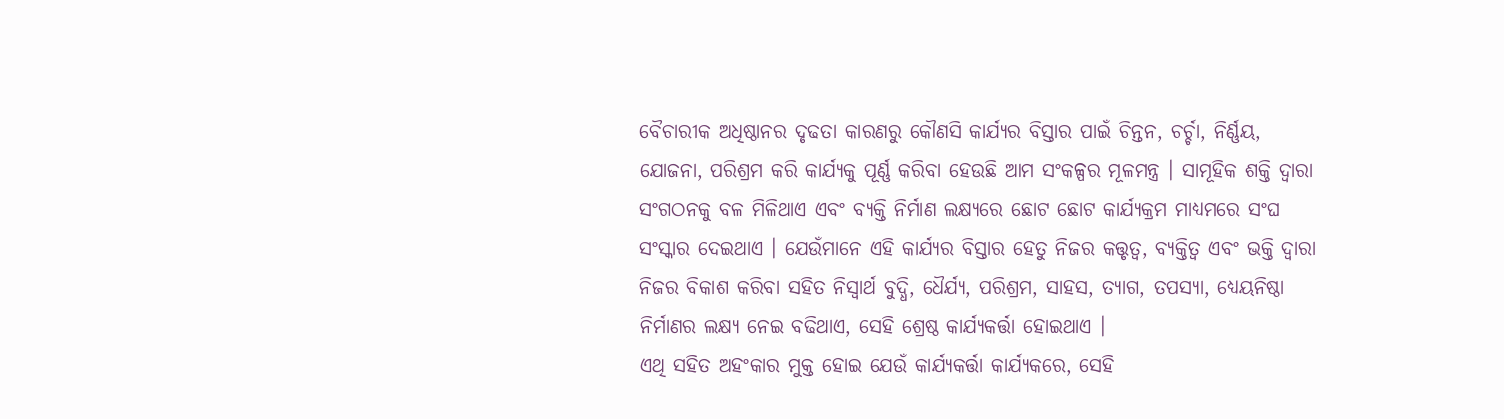ବୈଚାରୀକ ଅଧିଷ୍ଠାନର ଦୃଢତା କାରଣରୁ କୌଣସି କାର୍ଯ୍ୟର ବିସ୍ତାର ପାଇଁ ଚିନ୍ତନ, ଚର୍ଚ୍ଚା, ନିର୍ଣ୍ଣୟ, ଯୋଜନା, ପରିଶ୍ରମ କରି କାର୍ଯ୍ୟକୁ ପୂର୍ଣ୍ଣ କରିବା ହେଉଛି ଆମ ସଂକଳ୍ପର ମୂଳମନ୍ତ୍ର । ସାମୂହିକ ଶକ୍ତି ଦ୍ୱାରା ସଂଗଠନକୁ ବଳ ମିଳିଥାଏ ଏବଂ ବ୍ୟକ୍ତି ନିର୍ମାଣ ଲକ୍ଷ୍ୟରେ ଛୋଟ ଛୋଟ କାର୍ଯ୍ୟକ୍ରମ ମାଧ୍ୟମରେ ସଂଘ ସଂସ୍କାର ଦେଇଥାଏ । ଯେଉଁମାନେ ଏହି କାର୍ଯ୍ୟର ବିସ୍ତାର ହେତୁ ନିଜର କତ୍ତୃତ୍ୱ, ବ୍ୟକ୍ତିତ୍ୱ ଏବଂ ଭକ୍ତି ଦ୍ୱାରା ନିଜର ବିକାଶ କରିବା ସହିତ ନିସ୍ୱାର୍ଥ ବୁଦ୍ଧି, ଧୈର୍ଯ୍ୟ, ପରିଶ୍ରମ, ସାହସ, ତ୍ୟାଗ, ତପସ୍ୟା, ଧ୍ୟେୟନିଷ୍ଠା ନିର୍ମାଣର ଲକ୍ଷ୍ୟ ନେଇ ବଢିଥାଏ, ସେହି ଶ୍ରେଷ୍ଠ କାର୍ଯ୍ୟକର୍ତ୍ତା ହୋଇଥାଏ ।
ଏଥି ସହିତ ଅହଂକାର ମୁକ୍ତ ହୋଇ ଯେଉଁ କାର୍ଯ୍ୟକର୍ତ୍ତା କାର୍ଯ୍ୟକରେ, ସେହି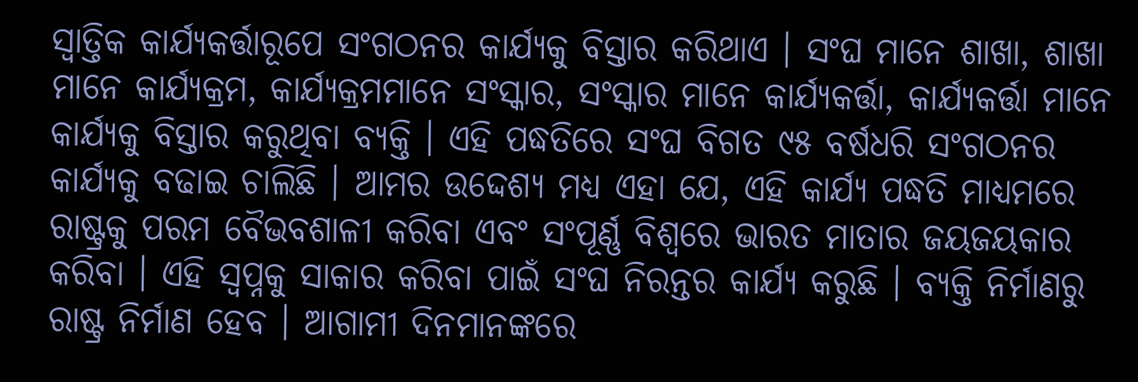ସ୍ୱାତ୍ତିକ କାର୍ଯ୍ୟକର୍ତ୍ତାରୂପେ ସଂଗଠନର କାର୍ଯ୍ୟକୁ ବିସ୍ତାର କରିଥାଏ । ସଂଘ ମାନେ ଶାଖା, ଶାଖା ମାନେ କାର୍ଯ୍ୟକ୍ରମ, କାର୍ଯ୍ୟକ୍ରମମାନେ ସଂସ୍କାର, ସଂସ୍କାର ମାନେ କାର୍ଯ୍ୟକର୍ତ୍ତା, କାର୍ଯ୍ୟକର୍ତ୍ତା ମାନେ କାର୍ଯ୍ୟକୁ ବିସ୍ତାର କରୁଥିବା ବ୍ୟକ୍ତି । ଏହି ପଦ୍ଧତିରେ ସଂଘ ବିଗତ ୯୫ ବର୍ଷଧରି ସଂଗଠନର କାର୍ଯ୍ୟକୁ ବଢାଇ ଚାଲିଛି । ଆମର ଉଦ୍ଦେଶ୍ୟ ମଧ୍ୟ ଏହା ଯେ, ଏହି କାର୍ଯ୍ୟ ପଦ୍ଧତି ମାଧ୍ୟମରେ ରାଷ୍ଟ୍ରକୁ ପରମ ବୈଭବଶାଳୀ କରିବା ଏବଂ ସଂପୂର୍ଣ୍ଣ ବିଶ୍ୱରେ ଭାରତ ମାତାର ଜୟଜୟକାର କରିବା । ଏହି ସ୍ୱପ୍ନକୁ ସାକାର କରିବା ପାଇଁ ସଂଘ ନିରନ୍ତର କାର୍ଯ୍ୟ କରୁଛି । ବ୍ୟକ୍ତି ନିର୍ମାଣରୁ ରାଷ୍ଟ୍ର ନିର୍ମାଣ ହେବ । ଆଗାମୀ ଦିନମାନଙ୍କରେ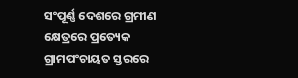ସଂପୂର୍ଣ୍ଣ ଦେଶରେ ଗ୍ରମୀଣ କ୍ଷେତ୍ରରେ ପ୍ରତ୍ୟେକ ଗ୍ରାମପଂଚାୟତ ସ୍ତରରେ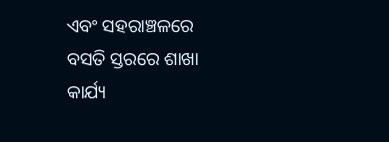ଏବଂ ସହରାଞ୍ଚଳରେ ବସତି ସ୍ତରରେ ଶାଖା କାର୍ଯ୍ୟ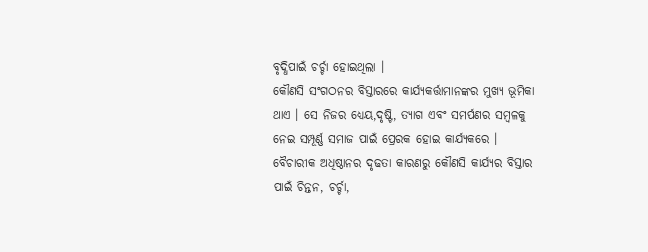ବୃଦ୍ଧିପାଇଁ ଚର୍ଚ୍ଚା ହୋଇଥିଲା ।
କୌଣସି ସଂଗଠନର ବିସ୍ତାରରେ କାର୍ଯ୍ୟକର୍ତ୍ତାମାନଙ୍କର ମୁଖ୍ୟ ଭୂମିକା ଥାଏ । ସେ ନିଜର ଧ୍ୟେୟ,ଦୃଷ୍ଟି, ତ୍ୟାଗ ଏବଂ ସମର୍ପଣର ସମ୍ବଳକୁ ନେଇ ସମ୍ପୂର୍ଣ୍ଣ ସମାଜ ପାଇଁ ପ୍ରେରକ ହୋଇ କାର୍ଯ୍ୟକରେ । ବୈଚାରୀକ ଅଧିଷ୍ଠାନର ଦୃଢତା କାରଣରୁ କୌଣସି କାର୍ଯ୍ୟର ବିସ୍ତାର ପାଇଁ ଚିନ୍ତନ, ଚର୍ଚ୍ଚା,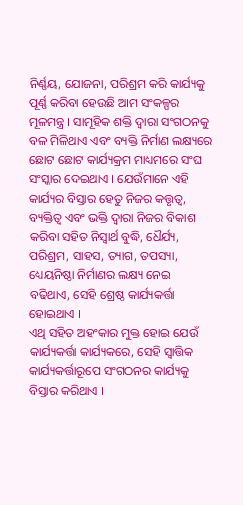ନିର୍ଣ୍ଣୟ, ଯୋଜନା, ପରିଶ୍ରମ କରି କାର୍ଯ୍ୟକୁ ପୂର୍ଣ୍ଣ କରିବା ହେଉଛି ଆମ ସଂକଳ୍ପର ମୂଳମନ୍ତ୍ର । ସାମୂହିକ ଶକ୍ତି ଦ୍ୱାରା ସଂଗଠନକୁ ବଳ ମିଳିଥାଏ ଏବଂ ବ୍ୟକ୍ତି ନିର୍ମାଣ ଲକ୍ଷ୍ୟରେ ଛୋଟ ଛୋଟ କାର୍ଯ୍ୟକ୍ରମ ମାଧ୍ୟମରେ ସଂଘ ସଂସ୍କାର ଦେଇଥାଏ । ଯେଉଁମାନେ ଏହି କାର୍ଯ୍ୟର ବିସ୍ତାର ହେତୁ ନିଜର କତ୍ତୃତ୍ୱ, ବ୍ୟକ୍ତିତ୍ୱ ଏବଂ ଭକ୍ତି ଦ୍ୱାରା ନିଜର ବିକାଶ କରିବା ସହିତ ନିସ୍ୱାର୍ଥ ବୁଦ୍ଧି, ଧୈର୍ଯ୍ୟ, ପରିଶ୍ରମ, ସାହସ, ତ୍ୟାଗ, ତପସ୍ୟା, ଧ୍ୟେୟନିଷ୍ଠା ନିର୍ମାଣର ଲକ୍ଷ୍ୟ ନେଇ ବଢିଥାଏ, ସେହି ଶ୍ରେଷ୍ଠ କାର୍ଯ୍ୟକର୍ତ୍ତା ହୋଇଥାଏ ।
ଏଥି ସହିତ ଅହଂକାର ମୁକ୍ତ ହୋଇ ଯେଉଁ କାର୍ଯ୍ୟକର୍ତ୍ତା କାର୍ଯ୍ୟକରେ, ସେହି ସ୍ୱାତ୍ତିକ କାର୍ଯ୍ୟକର୍ତ୍ତାରୂପେ ସଂଗଠନର କାର୍ଯ୍ୟକୁ ବିସ୍ତାର କରିଥାଏ ।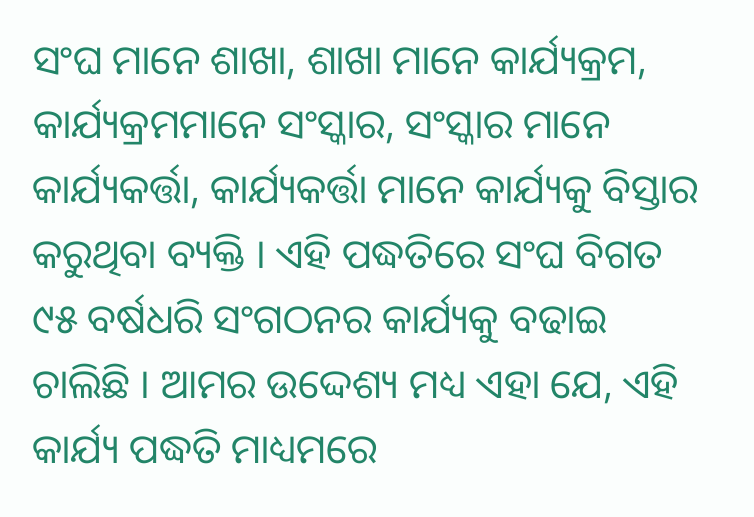ସଂଘ ମାନେ ଶାଖା, ଶାଖା ମାନେ କାର୍ଯ୍ୟକ୍ରମ, କାର୍ଯ୍ୟକ୍ରମମାନେ ସଂସ୍କାର, ସଂସ୍କାର ମାନେ କାର୍ଯ୍ୟକର୍ତ୍ତା, କାର୍ଯ୍ୟକର୍ତ୍ତା ମାନେ କାର୍ଯ୍ୟକୁ ବିସ୍ତାର କରୁଥିବା ବ୍ୟକ୍ତି । ଏହି ପଦ୍ଧତିରେ ସଂଘ ବିଗତ ୯୫ ବର୍ଷଧରି ସଂଗଠନର କାର୍ଯ୍ୟକୁ ବଢାଇ ଚାଲିଛି । ଆମର ଉଦ୍ଦେଶ୍ୟ ମଧ୍ୟ ଏହା ଯେ, ଏହି କାର୍ଯ୍ୟ ପଦ୍ଧତି ମାଧ୍ୟମରେ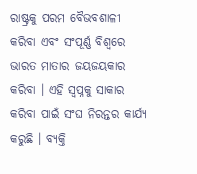ରାଷ୍ଟ୍ରକୁ ପରମ ବୈଭବଶାଳୀ କରିବା ଏବଂ ସଂପୂର୍ଣ୍ଣ ବିଶ୍ୱରେ ଭାରତ ମାତାର ଜୟଜୟକାର କରିବା । ଏହି ସ୍ୱପ୍ନକୁ ସାକାର କରିବା ପାଇଁ ସଂଘ ନିରନ୍ତର କାର୍ଯ୍ୟ କରୁଛି । ବ୍ୟକ୍ତି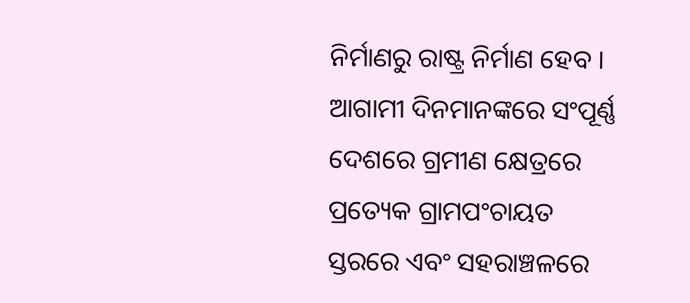ନିର୍ମାଣରୁ ରାଷ୍ଟ୍ର ନିର୍ମାଣ ହେବ । ଆଗାମୀ ଦିନମାନଙ୍କରେ ସଂପୂର୍ଣ୍ଣ ଦେଶରେ ଗ୍ରମୀଣ କ୍ଷେତ୍ରରେ ପ୍ରତ୍ୟେକ ଗ୍ରାମପଂଚାୟତ ସ୍ତରରେ ଏବଂ ସହରାଞ୍ଚଳରେ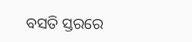ବସତି ସ୍ତରରେ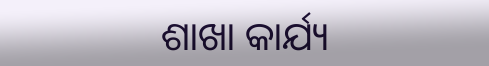ଶାଖା କାର୍ଯ୍ୟ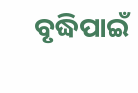ବୃଦ୍ଧିପାଇଁ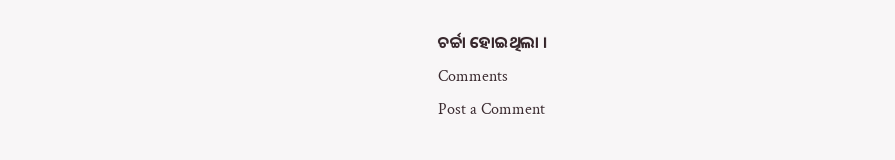ଚର୍ଚ୍ଚା ହୋଇଥିଲା ।
Comments
Post a Comment